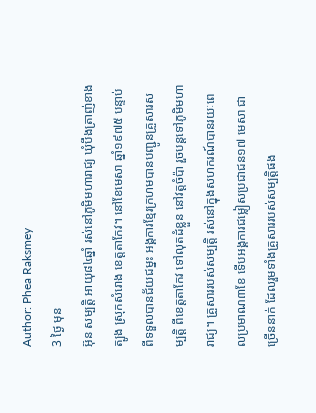Author: Phea Raksmey
3 ថ្ងៃ មុន
អ៊ុន សម្បត្តិ អាយុ៨៤ឆ្នាំ រស់នៅភូមិមហារាជ្យ ឃុំបឹងត្រាញ់ខាងត្បូង ស្រុកសំរោង ខេត្តតាកែវ។ នៅខែមេសា ឆ្នាំ១៩៧៥ បន្ទាប់ពីទទួលបានជ័យជម្នះ អង្គការខ្មែរក្រហមបានបញ្ជូនគ្រួសារសម្បត្តិ ពីខេត្តតាកែវ ទៅលុតដំខ្លួន នៅវត្តចំប៉ា រួចបន្តទៅភូមិមហារាជ្យ។ គ្រួសាររបស់សម្បត្តិ រស់នៅក្នុងសហករណ៍បានរយៈពេលប្រមាណ៣ខែ ទើបអង្គការជម្លៀសប្រជាជន១៧ មេសា ជាច្រើននាក់ ដែលរួមទាំងគ្រួសាររបស់សម្បត្តិផង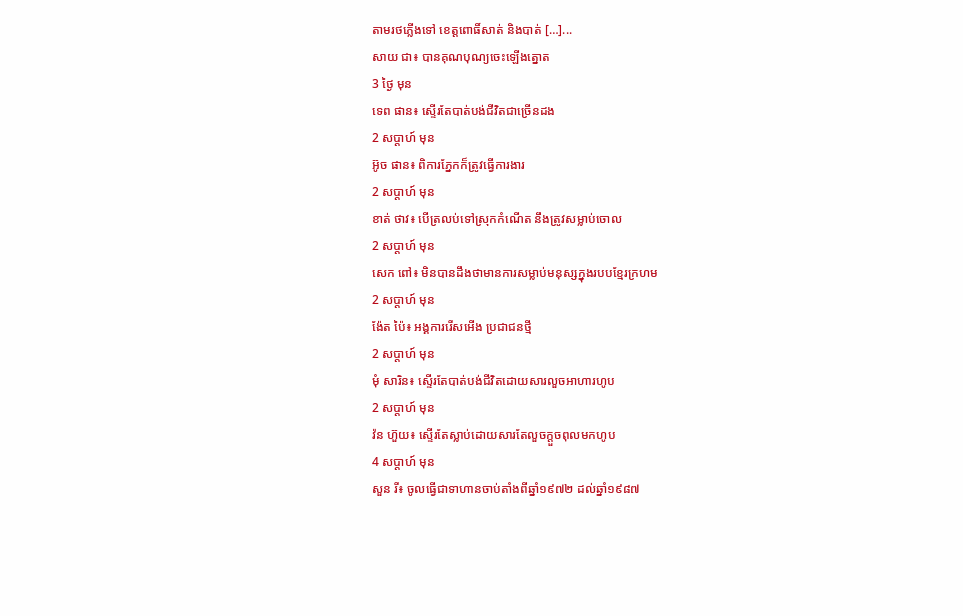តាមរថភ្លើងទៅ ខេត្តពោធិ៍សាត់ និងបាត់ […]...
សាយ ជា៖ បានគុណបុណ្យចេះឡើងត្នោត
3 ថ្ងៃ មុន
ទេព ផាន៖ ស្ទើរតែបាត់បង់ជីវិតជាច្រើនដង
2 សប្ដាហ៍ មុន
អ៊ូច ផាន៖ ពិការភ្នែកក៏ត្រូវធ្វើការងារ
2 សប្ដាហ៍ មុន
ខាត់ ថាវ៖ បើត្រលប់ទៅស្រុកកំណើត នឹងត្រូវសម្លាប់ចោល
2 សប្ដាហ៍ មុន
សេក ពៅ៖ មិនបានដឹងថាមានការសម្លាប់មនុស្សក្នុងរបបខ្មែរក្រហម
2 សប្ដាហ៍ មុន
ង៉ែត ប៉ៃ៖ អង្គការរើសអើង ប្រជាជនថ្មី
2 សប្ដាហ៍ មុន
មុំ សារិន៖ ស្ទើរតែបាត់បង់ជីវិតដោយសារលួចអាហារហូប
2 សប្ដាហ៍ មុន
វ៉ន ហ៊ួយ៖ ស្ទើរតែស្លាប់ដោយសារតែលួចក្ដួចពុលមកហូប
4 សប្ដាហ៍ មុន
សួន រី៖ ចូលធ្វើជាទាហានចាប់តាំងពីឆ្នាំ១៩៧២ ដល់ឆ្នាំ១៩៨៧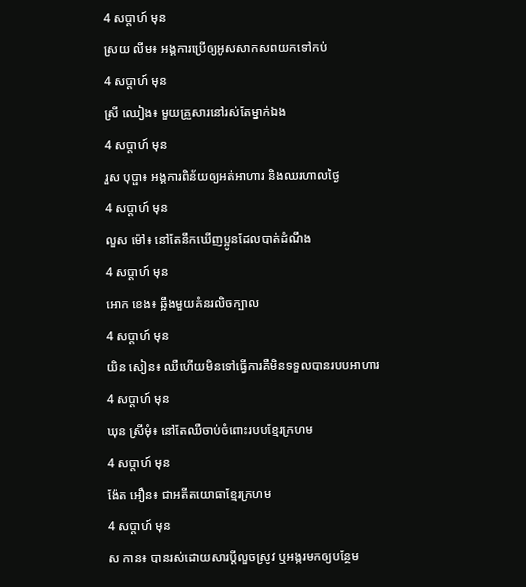4 សប្ដាហ៍ មុន
ស្រយ លីម៖ អង្គការប្រើឲ្យអូសសាកសពយកទៅកប់
4 សប្ដាហ៍ មុន
ស្រី ឈៀង៖ មួយគ្រួសារនៅរស់តែម្នាក់ឯង
4 សប្ដាហ៍ មុន
រួស បុប្ផា៖ អង្គការពិន័យឲ្យអត់អាហារ និងឈរហាលថ្ងៃ
4 សប្ដាហ៍ មុន
លួស ម៉ៅ៖ នៅតែនឹកឃើញប្អូនដែលបាត់ដំណឹង
4 សប្ដាហ៍ មុន
អោក ខេង៖ ឆ្អឹងមួយគំនរលិចក្បាល
4 សប្ដាហ៍ មុន
យិន សៀន៖ ឈឺហើយមិនទៅធ្វើការគឺមិនទទួលបានរបបអាហារ
4 សប្ដាហ៍ មុន
ឃុន ស្រីមុំ៖ នៅតែឈឺចាប់ចំពោះរបបខ្មែរក្រហម
4 សប្ដាហ៍ មុន
ង៉ែត អឿន៖ ជាអតីតយោធាខ្មែរក្រហម
4 សប្ដាហ៍ មុន
ស កាន៖ បានរស់ដោយសារប្ដីលួចស្រូវ ឬអង្ករមកឲ្យបន្ថែម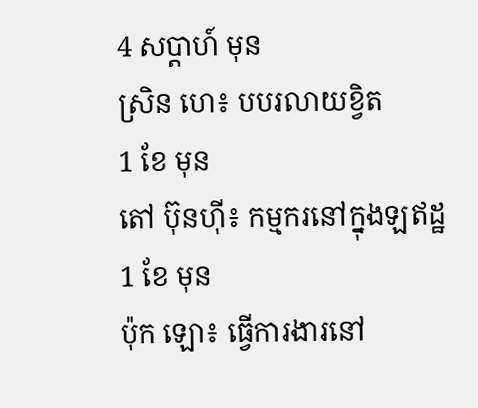4 សប្ដាហ៍ មុន
ស្រិន ហេ៖ បបរលាយខ្វិត
1 ខែ មុន
តៅ ប៊ុនហ៊ី៖ កម្មករនៅក្នុងឡឥដ្ឋ
1 ខែ មុន
ប៉ុក ឡោ៖ ធ្វើការងារនៅ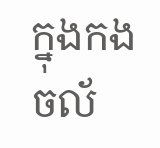ក្នុងកងចល័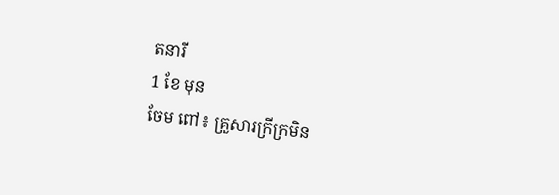តនារី
1 ខែ មុន
ចែម ពៅ៖ គ្រួសារក្រីក្រមិន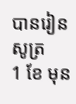បានរៀនសូត្រ
1 ខែ មុន